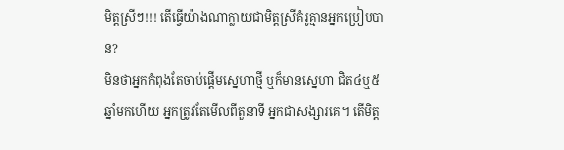មិត្តស្រីៗ!!! តើធ្វើយ៉ាងណាក្លាយជាមិត្តស្រីគំរូគ្មានអ្នកប្រៀបបាន?
មិនថាអ្នកកំពុងតែចាប់ផ្ដើមស្នេហាថ្មី ឬក៏មានស្នេហា ជិត៤ឬ៥ឆ្នាំមកហើយ អ្នកត្រូវតែមើលពីតួនាទី អ្នកជាសង្សារគេ។ តើមិត្ត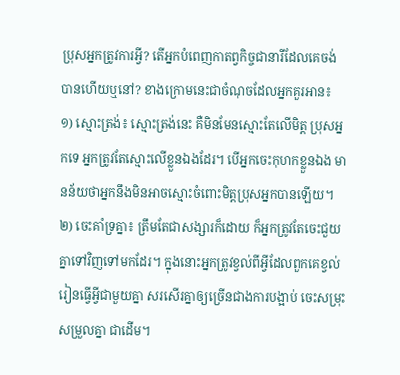ប្រុសអ្នកត្រូវការអ្វី? តើអ្នកបំពេញកាតព្វកិច្ចជានារីដែលគេចង់ បានហើយឬនៅ? ខាងក្រោមនេះជាចំណុចដែលអ្នកគួរអាន៖
១) ស្មោះត្រង់៖ ស្មោះត្រង់នេះ គឺមិនមែនស្មោះតែលើមិត្ត ប្រុសអ្នកទេ អ្នកត្រូវតែស្មោះលើខ្លួនឯងដែរ។ បើអ្នកចេះកុហកខ្លួនឯង មានន័យថាអ្នកនឹងមិនអាចស្មោះចំពោះមិត្តប្រុសអ្នកបានឡើយ។
២) ចេះគាំទ្រគ្នា៖ ត្រឹមតែជាសង្សារក៏ដោយ ក៏អ្នកត្រូវតែចេះជួយគ្នាទៅវិញទៅមកដែរ។ ក្នុងនោះអ្នកត្រូវខ្វល់ពីអ្វីដែលពួកគេខ្វល់ រៀនធ្វើអ្វីជាមួយគ្នា សរសើរគ្នាឲ្យច្រើនជាងការបង្អាប់ ចេះសម្រុះសម្រួលគ្នា ជាដើម។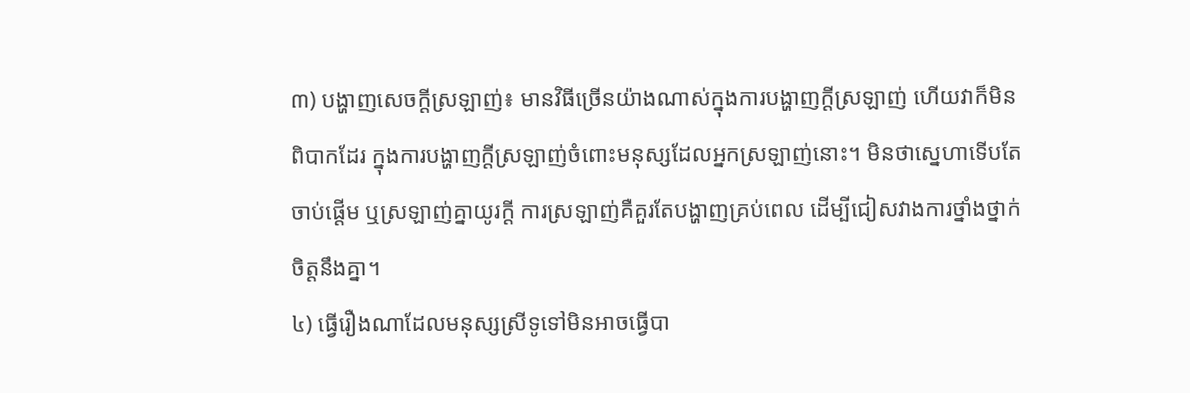៣) បង្ហាញសេចក្ដីស្រឡាញ់៖ មានវិធីច្រើនយ៉ាងណាស់ក្នុងការបង្ហាញក្ដីស្រឡាញ់ ហើយវាក៏មិនពិបាកដែរ ក្នុងការបង្ហាញក្ដីស្រឡាញ់ចំពោះមនុស្សដែលអ្នកស្រឡាញ់នោះ។ មិនថាស្នេហាទើបតែចាប់ផ្ដើម ឬស្រឡាញ់គ្នាយូរក្ដី ការស្រឡាញ់គឺគួរតែបង្ហាញគ្រប់ពេល ដើម្បីជៀសវាងការថ្នាំងថ្នាក់ចិត្តនឹងគ្នា។
៤) ធ្វើរឿងណាដែលមនុស្សស្រីទូទៅមិនអាចធ្វើបា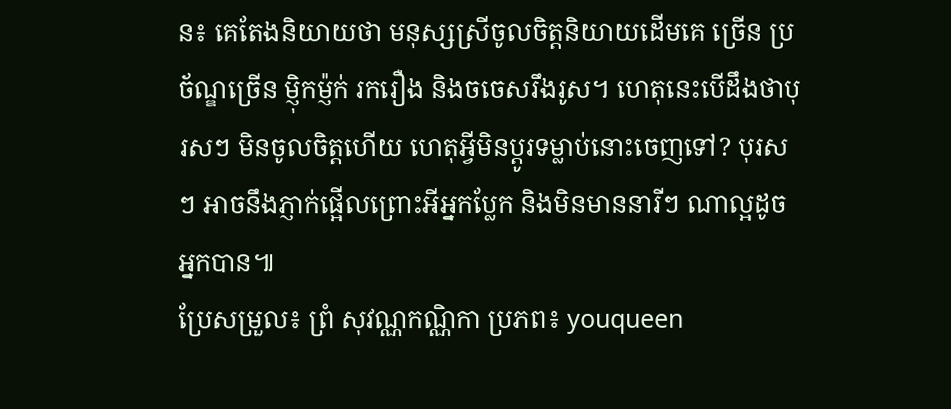ន៖ គេតែងនិយាយថា មនុស្សស្រីចូលចិត្តនិយាយដើមគេ ច្រើន ប្រច័ណ្ឌច្រើន ម្ញ៉ិកម្ញ៉ក់ រករឿង និងចចេសរឹងរូស។ ហេតុនេះបើដឹងថាបុរសៗ មិនចូលចិត្តហើយ ហេតុអ្វីមិនប្ដូរទម្លាប់នោះចេញទៅ? បុរសៗ អាចនឹងភ្ញាក់ផ្អើលព្រោះអីអ្នកប្លែក និងមិនមាននារីៗ ណាល្អដូចអ្នកបាន៕
ប្រែសម្រួល៖ ព្រំ សុវណ្ណកណ្ណិកា ប្រភព៖ youqueen